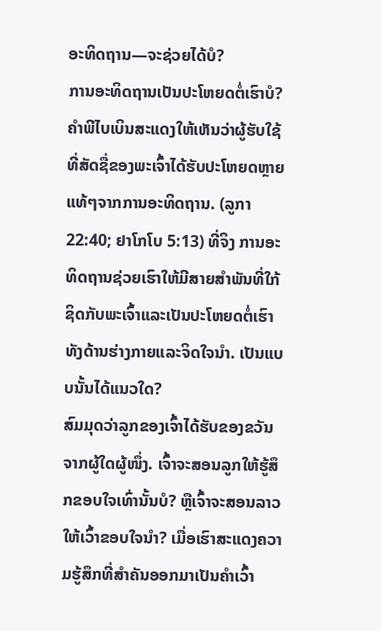ອະທິດຖານ—ຈະຊ່ວຍໄດ້ບໍ?
ການອະທິດຖານເປັນປະໂຫຍດຕໍ່ເຮົາບໍ? ຄຳພີໄບເບິນສະແດງໃຫ້ເຫັນວ່າຜູ້ຮັບໃຊ້ທີ່ສັດຊື່ຂອງພະເຈົ້າໄດ້ຮັບປະໂຫຍດຫຼາຍແທ້ໆຈາກການອະທິດຖານ. (ລູກາ 22:40; ຢາໂກໂບ 5:13) ທີ່ຈິງ ການອະທິດຖານຊ່ວຍເຮົາໃຫ້ມີສາຍສຳພັນທີ່ໃກ້ຊິດກັບພະເຈົ້າແລະເປັນປະໂຫຍດຕໍ່ເຮົາທັງດ້ານຮ່າງກາຍແລະຈິດໃຈນຳ. ເປັນແບບນັ້ນໄດ້ແນວໃດ?
ສົມມຸດວ່າລູກຂອງເຈົ້າໄດ້ຮັບຂອງຂວັນຈາກຜູ້ໃດຜູ້ໜຶ່ງ. ເຈົ້າຈະສອນລູກໃຫ້ຮູ້ສຶກຂອບໃຈເທົ່ານັ້ນບໍ? ຫຼືເຈົ້າຈະສອນລາວໃຫ້ເວົ້າຂອບໃຈນຳ? ເມື່ອເຮົາສະແດງຄວາມຮູ້ສຶກທີ່ສຳຄັນອອກມາເປັນຄຳເວົ້າ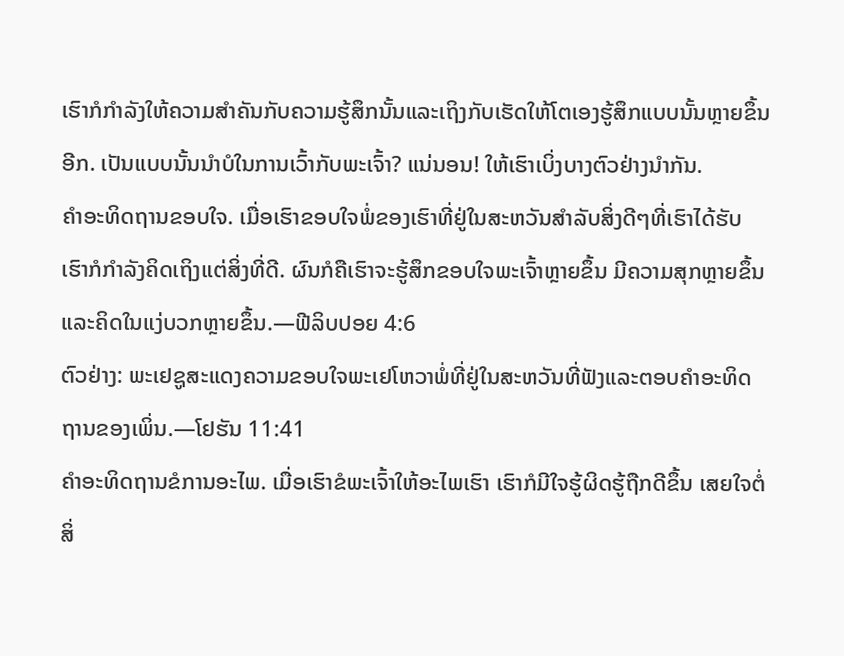ເຮົາກໍກຳລັງໃຫ້ຄວາມສຳຄັນກັບຄວາມຮູ້ສຶກນັ້ນແລະເຖິງກັບເຮັດໃຫ້ໂຕເອງຮູ້ສຶກແບບນັ້ນຫຼາຍຂຶ້ນອີກ. ເປັນແບບນັ້ນນຳບໍໃນການເວົ້າກັບພະເຈົ້າ? ແນ່ນອນ! ໃຫ້ເຮົາເບິ່ງບາງຕົວຢ່າງນຳກັນ.
ຄຳອະທິດຖານຂອບໃຈ. ເມື່ອເຮົາຂອບໃຈພໍ່ຂອງເຮົາທີ່ຢູ່ໃນສະຫວັນສຳລັບສິ່ງດີໆທີ່ເຮົາໄດ້ຮັບ ເຮົາກໍກຳລັງຄິດເຖິງແຕ່ສິ່ງທີ່ດີ. ຜົນກໍຄືເຮົາຈະຮູ້ສຶກຂອບໃຈພະເຈົ້າຫຼາຍຂຶ້ນ ມີຄວາມສຸກຫຼາຍຂຶ້ນ ແລະຄິດໃນແງ່ບວກຫຼາຍຂຶ້ນ.—ຟີລິບປອຍ 4:6
ຕົວຢ່າງ: ພະເຢຊູສະແດງຄວາມຂອບໃຈພະເຢໂຫວາພໍ່ທີ່ຢູ່ໃນສະຫວັນທີ່ຟັງແລະຕອບຄຳອະທິດຖານຂອງເພິ່ນ.—ໂຢຮັນ 11:41
ຄຳອະທິດຖານຂໍການອະໄພ. ເມື່ອເຮົາຂໍພະເຈົ້າໃຫ້ອະໄພເຮົາ ເຮົາກໍມີໃຈຮູ້ຜິດຮູ້ຖືກດີຂຶ້ນ ເສຍໃຈຕໍ່ສິ່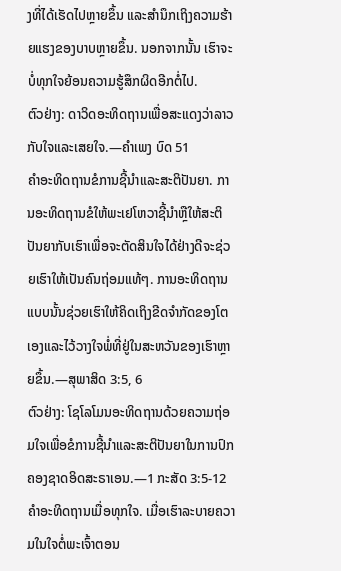ງທີ່ໄດ້ເຮັດໄປຫຼາຍຂຶ້ນ ແລະສຳນຶກເຖິງຄວາມຮ້າຍແຮງຂອງບາບຫຼາຍຂຶ້ນ. ນອກຈາກນັ້ນ ເຮົາຈະບໍ່ທຸກໃຈຍ້ອນຄວາມຮູ້ສຶກຜິດອີກຕໍ່ໄປ.
ຕົວຢ່າງ: ດາວິດອະທິດຖານເພື່ອສະແດງວ່າລາວກັບໃຈແລະເສຍໃຈ.—ຄຳເພງ ບົດ 51
ຄຳອະທິດຖານຂໍການຊີ້ນຳແລະສະຕິປັນຍາ. ການອະທິດຖານຂໍໃຫ້ພະເຢໂຫວາຊີ້ນຳຫຼືໃຫ້ສະຕິປັນຍາກັບເຮົາເພື່ອຈະຕັດສິນໃຈໄດ້ຢ່າງດີຈະຊ່ວຍເຮົາໃຫ້ເປັນຄົນຖ່ອມແທ້ໆ. ການອະທິດຖານແບບນັ້ນຊ່ວຍເຮົາໃຫ້ຄິດເຖິງຂີດຈຳກັດຂອງໂຕເອງແລະໄວ້ວາງໃຈພໍ່ທີ່ຢູ່ໃນສະຫວັນຂອງເຮົາຫຼາຍຂຶ້ນ.—ສຸພາສິດ 3:5, 6
ຕົວຢ່າງ: ໂຊໂລໂມນອະທິດຖານດ້ວຍຄວາມຖ່ອມໃຈເພື່ອຂໍການຊີ້ນຳແລະສະຕິປັນຍາໃນການປົກຄອງຊາດອິດສະຣາເອນ.—1 ກະສັດ 3:5-12
ຄຳອະທິດຖານເມື່ອທຸກໃຈ. ເມື່ອເຮົາລະບາຍຄວາມໃນໃຈຕໍ່ພະເຈົ້າຕອນ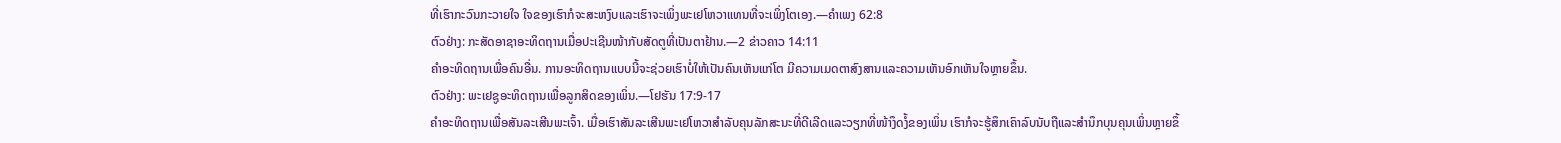ທີ່ເຮົາກະວົນກະວາຍໃຈ ໃຈຂອງເຮົາກໍຈະສະຫງົບແລະເຮົາຈະເພິ່ງພະເຢໂຫວາແທນທີ່ຈະເພິ່ງໂຕເອງ.—ຄຳເພງ 62:8
ຕົວຢ່າງ: ກະສັດອາຊາອະທິດຖານເມື່ອປະເຊີນໜ້າກັບສັດຕູທີ່ເປັນຕາຢ້ານ.—2 ຂ່າວຄາວ 14:11
ຄຳອະທິດຖານເພື່ອຄົນອື່ນ. ການອະທິດຖານແບບນີ້ຈະຊ່ວຍເຮົາບໍ່ໃຫ້ເປັນຄົນເຫັນແກ່ໂຕ ມີຄວາມເມດຕາສົງສານແລະຄວາມເຫັນອົກເຫັນໃຈຫຼາຍຂຶ້ນ.
ຕົວຢ່າງ: ພະເຢຊູອະທິດຖານເພື່ອລູກສິດຂອງເພິ່ນ.—ໂຢຮັນ 17:9-17
ຄຳອະທິດຖານເພື່ອສັນລະເສີນພະເຈົ້າ. ເມື່ອເຮົາສັນລະເສີນພະເຢໂຫວາສຳລັບຄຸນລັກສະນະທີ່ດີເລີດແລະວຽກທີ່ໜ້າງຶດງໍ້ຂອງເພິ່ນ ເຮົາກໍຈະຮູ້ສຶກເຄົາລົບນັບຖືແລະສຳນຶກບຸນຄຸນເພິ່ນຫຼາຍຂຶ້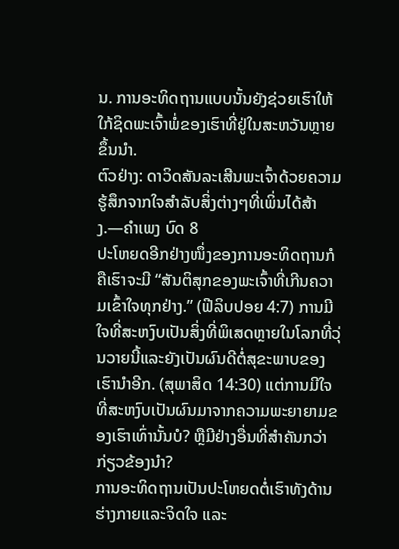ນ. ການອະທິດຖານແບບນັ້ນຍັງຊ່ວຍເຮົາໃຫ້ໃກ້ຊິດພະເຈົ້າພໍ່ຂອງເຮົາທີ່ຢູ່ໃນສະຫວັນຫຼາຍຂຶ້ນນຳ.
ຕົວຢ່າງ: ດາວິດສັນລະເສີນພະເຈົ້າດ້ວຍຄວາມຮູ້ສຶກຈາກໃຈສຳລັບສິ່ງຕ່າງໆທີ່ເພິ່ນໄດ້ສ້າງ.—ຄຳເພງ ບົດ 8
ປະໂຫຍດອີກຢ່າງໜຶ່ງຂອງການອະທິດຖານກໍຄືເຮົາຈະມີ “ສັນຕິສຸກຂອງພະເຈົ້າທີ່ເກີນຄວາມເຂົ້າໃຈທຸກຢ່າງ.” (ຟີລິບປອຍ 4:7) ການມີໃຈທີ່ສະຫງົບເປັນສິ່ງທີ່ພິເສດຫຼາຍໃນໂລກທີ່ວຸ່ນວາຍນີ້ແລະຍັງເປັນຜົນດີຕໍ່ສຸຂະພາບຂອງເຮົານຳອີກ. (ສຸພາສິດ 14:30) ແຕ່ການມີໃຈທີ່ສະຫງົບເປັນຜົນມາຈາກຄວາມພະຍາຍາມຂອງເຮົາເທົ່ານັ້ນບໍ? ຫຼືມີຢ່າງອື່ນທີ່ສຳຄັນກວ່າກ່ຽວຂ້ອງນຳ?
ການອະທິດຖານເປັນປະໂຫຍດຕໍ່ເຮົາທັງດ້ານຮ່າງກາຍແລະຈິດໃຈ ແລະ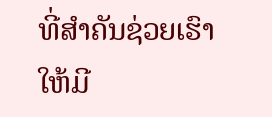ທີ່ສຳຄັນຊ່ວຍເຮົາໃຫ້ມີ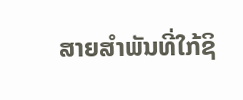ສາຍສຳພັນທີ່ໃກ້ຊິ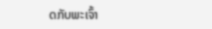ດກັບພະເຈົ້າ